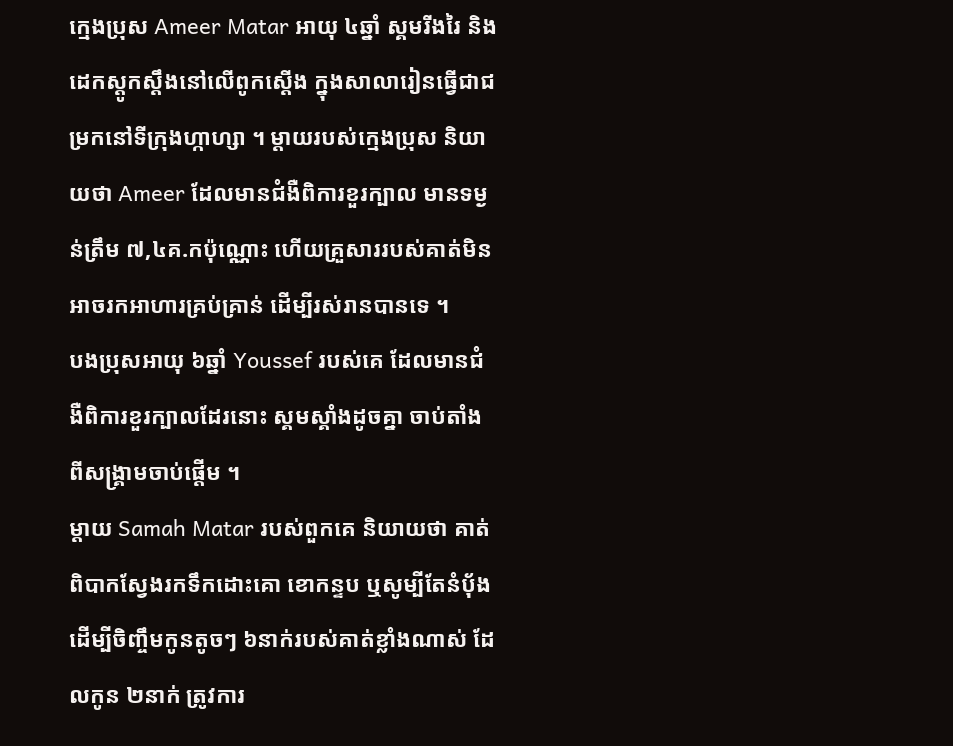ក្មេងប្រុស Ameer Matar អាយុ ៤ឆ្នាំ ស្គមរីងរៃ និងដេកស្តូកស្តឹងនៅលើពូកស្តើង ក្នុងសាលារៀនធ្វើជាជម្រកនៅទីក្រុងហ្កាហ្សា ។ ម្តាយរបស់ក្មេងប្រុស និយាយថា Ameer ដែលមានជំងឺពិការខួរក្បាល មានទម្ងន់ត្រឹម ៧,៤គ.កប៉ុណ្ណោះ ហើយគ្រួសាររបស់គាត់មិនអាចរកអាហារគ្រប់គ្រាន់ ដើម្បីរស់រានបានទេ ។
បងប្រុសអាយុ ៦ឆ្នាំ Youssef របស់គេ ដែលមានជំងឺពិការខួរក្បាលដែរនោះ ស្គមស្គាំងដូចគ្នា ចាប់តាំងពីសង្រ្គាមចាប់ផ្តើម ។
ម្តាយ Samah Matar របស់ពួកគេ និយាយថា គាត់ពិបាកស្វែងរកទឹកដោះគោ ខោកន្ទប ឬសូម្បីតែនំបុ័ង ដើម្បីចិញ្ចឹមកូនតូចៗ ៦នាក់របស់គាត់ខ្លាំងណាស់ ដែលកូន ២នាក់ ត្រូវការ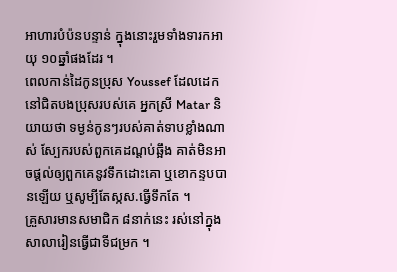អាហារបំប៉នបន្ទាន់ ក្នុងនោះរួមទាំងទារកអាយុ ១០ឆ្នាំផងដែរ ។
ពេលកាន់ដៃកូនប្រុស Youssef ដែលដេកនៅជិតបងប្រុសរបស់គេ អ្នកស្រី Matar និយាយថា ទម្ងន់កូនៗរបស់គាត់ទាបខ្លាំងណាស់ ស្បែករបស់ពួកគេដណ្តប់ឆ្អឹង គាត់មិនអាចផ្តល់ឲ្យពួកគេនូវទឹកដោះគោ ឬខោកន្ទបបានឡើយ ឬសូម្បីតែស្កស.ធ្វើទឹកតែ ។
គ្រួសារមានសមាជិក ៨នាក់នេះ រស់នៅក្នុងសាលារៀនធ្វើជាទីជម្រក ។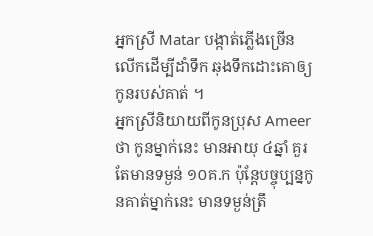អ្នកស្រី Matar បង្កាត់ភ្លើងច្រើនលើកដើម្បីដាំទឹក ឆុងទឹកដោះគោឲ្យកូនរបស់គាត់ ។
អ្នកស្រីនិយាយពីកូនប្រុស Ameer ថា កូនម្នាក់នេះ មានអាយុ ៤ឆ្នាំ គួរតែមានទម្ងន់ ១០គ.ក ប៉ុន្តែបច្ចុប្បន្នកូនគាត់ម្នាក់នេះ មានទម្ងន់ត្រឹ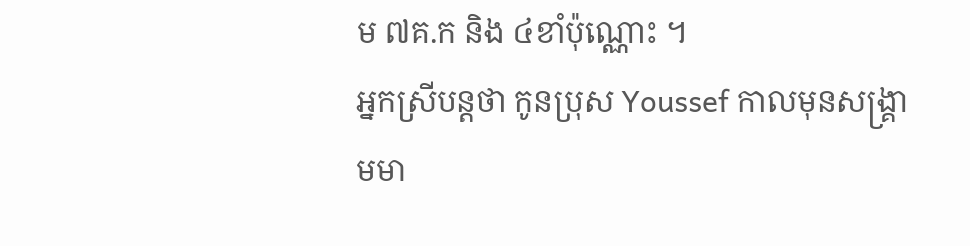ម ៧គ.ក និង ៤ខាំប៉ុណ្ណោះ ។
អ្នកស្រីបន្តថា កូនប្រុស Youssef កាលមុនសង្រ្គាមមា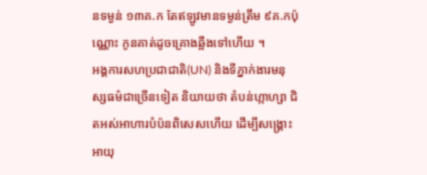នទម្ងន់ ១៣គ.ក តែឥឡូវមានទម្ងន់ត្រឹម ៩គ.កប៉ុណ្ណោះ កូនគាត់ដូចគ្រោងឆ្អឹងទៅហើយ ។
អង្គការសហប្រជាជាតិ(UN) និងទីភ្នាក់ងារមនុស្សធម៌ជាច្រើនទៀត និយាយថា តំបន់ហ្កាហ្សា ជិតអស់អាហារបំប៉នពិសេសហើយ ដើម្បីសង្រ្គោះអាយុ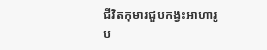ជីវិតកុមារជួបកង្វះអាហារូប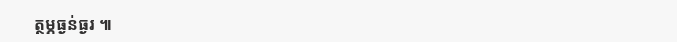ត្ថម្ភធ្ងន់ធ្ងរ ៕